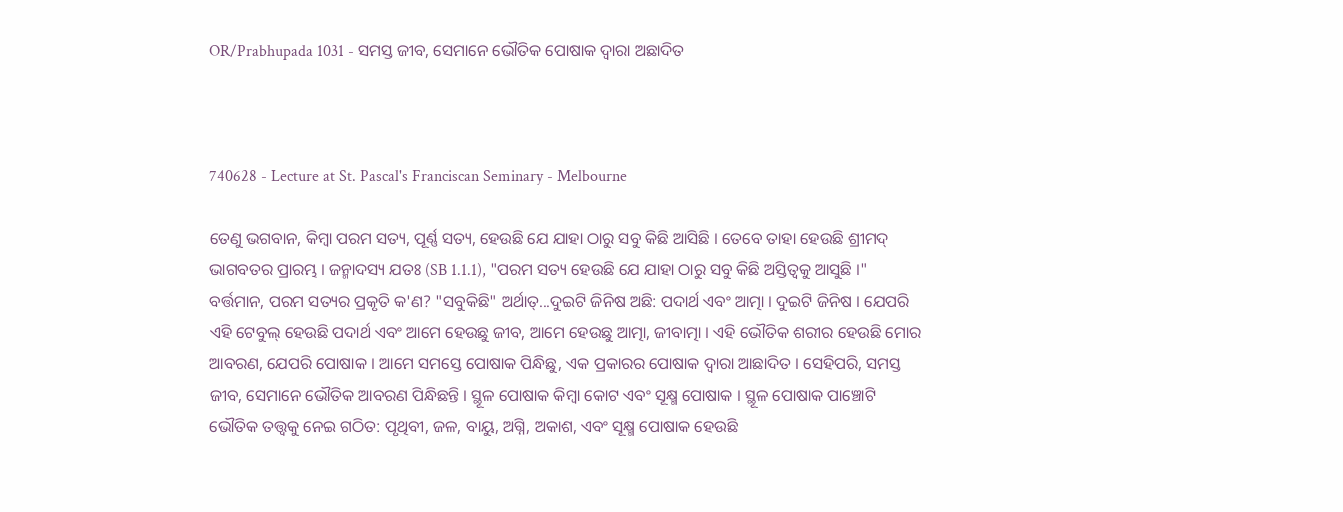OR/Prabhupada 1031 - ସମସ୍ତ ଜୀବ, ସେମାନେ ଭୌତିକ ପୋଷାକ ଦ୍ଵାରା ଅଛାଦିତ



740628 - Lecture at St. Pascal's Franciscan Seminary - Melbourne

ତେଣୁ ଭଗବାନ, କିମ୍ଵା ପରମ ସତ୍ୟ, ପୂର୍ଣ୍ଣ ସତ୍ୟ, ହେଉଛି ଯେ ଯାହା ଠାରୁ ସବୁ କିଛି ଆସିଛି । ତେବେ ତାହା ହେଉଛି ଶ୍ରୀମଦ୍ ଭାଗବତର ପ୍ରାରମ୍ଭ । ଜନ୍ମାଦସ୍ୟ ଯତଃ (SB 1.1.1), "ପରମ ସତ୍ୟ ହେଉଛି ଯେ ଯାହା ଠାରୁ ସବୁ କିଛି ଅସ୍ତିତ୍ଵକୁ ଆସୁଛି ।" ବର୍ତ୍ତମାନ, ପରମ ସତ୍ୟର ପ୍ରକୃତି କ'ଣ? "ସବୁକିଛି" ଅର୍ଥାତ୍...ଦୁଇଟି ଜିନିଷ ଅଛି: ପଦାର୍ଥ ଏବଂ ଆତ୍ମା । ଦୁଇଟି ଜିନିଷ । ଯେପରି ଏହି ଟେବୁଲ୍ ହେଉଛି ପଦାର୍ଥ ଏବଂ ଆମେ ହେଉଛୁ ଜୀବ, ଆମେ ହେଉଛୁ ଆତ୍ମା, ଜୀବାତ୍ମା । ଏହି ଭୌତିକ ଶରୀର ହେଉଛି ମୋର ଆବରଣ, ଯେପରି ପୋଷାକ । ଆମେ ସମସ୍ତେ ପୋଷାକ ପିନ୍ଧିଛୁ, ଏକ ପ୍ରକାରର ପୋଷାକ ଦ୍ଵାରା ଆଛାଦିତ । ସେହିପରି, ସମସ୍ତ ଜୀବ, ସେମାନେ ଭୌତିକ ଆବରଣ ପିନ୍ଧିଛନ୍ତି । ସ୍ଥୂଳ ପୋଷାକ କିମ୍ଵା କୋଟ ଏବଂ ସୂକ୍ଷ୍ମ ପୋଷାକ । ସ୍ଥୂଳ ପୋଷାକ ପାଞ୍ଚୋଟି ଭୌତିକ ତତ୍ତ୍ଵକୁ ନେଇ ଗଠିତ: ପୃଥିବୀ, ଜଳ, ବାୟୁ, ଅଗ୍ନି, ଅକାଶ, ଏବଂ ସୂକ୍ଷ୍ମ ପୋଷାକ ହେଉଛି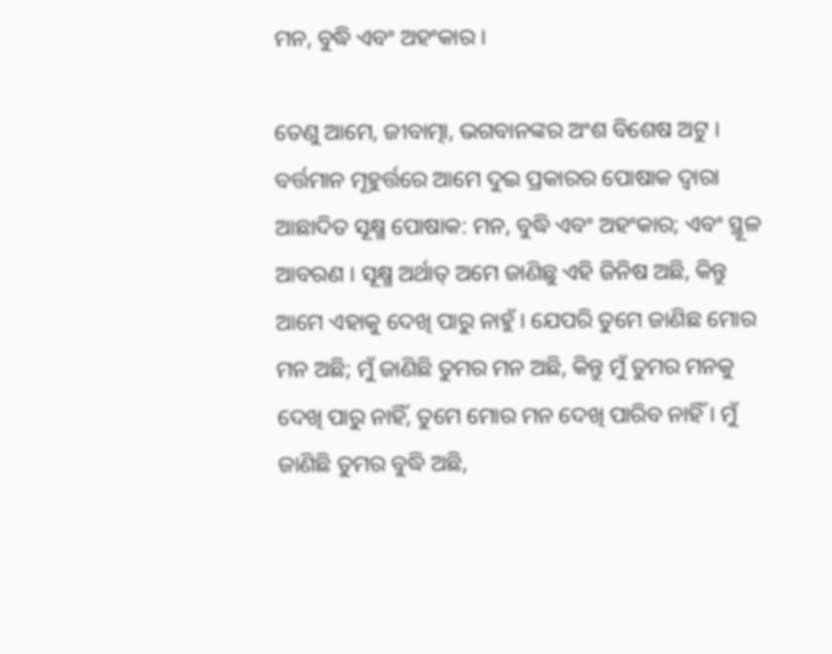ମନ, ବୁଦ୍ଧି ଏବଂ ଅହଂକାର ।

ତେଣୁ ଆମେ, ଜୀବାତ୍ମା, ଭଗବାନଙ୍କର ଅଂଶ ବିଶେଷ ଅଟୁ । ବର୍ତ୍ତମାନ ମୂହୁର୍ତ୍ତରେ ଆମେ ଦୁଇ ପ୍ରକାରର ପୋଷାକ ଦ୍ଵାରା ଆଛାଦିତ ସୂକ୍ଷ୍ମ ପୋଷାକ: ମନ, ବୁଦ୍ଧି ଏବଂ ଅହଂକାର; ଏବଂ ସ୍ଥୂଳ ଆବରଣ । ସୂକ୍ଷ୍ମ ଅର୍ଥାତ୍ ଅମେ ଜାଣିଛୁ ଏହି ଜିନିଷ ଅଛି, କିନ୍ତୁ ଆମେ ଏହାକୁ ଦେଖି ପାରୁ ନାହୁଁ । ଯେପରି ତୁମେ ଜାଣିଛ ମୋର ମନ ଅଛି; ମୁଁ ଜାଣିଛି ତୁମର ମନ ଅଛି, କିନ୍ତୁ ମୁଁ ତୁମର ମନକୁ ଦେଖି ପାରୁ ନାହିଁ, ତୁମେ ମୋର ମନ ଦେଖି ପାରିବ ନାହିଁ । ମୁଁ ଜାଣିଛି ତୁମର ବୁଦ୍ଧି ଅଛି,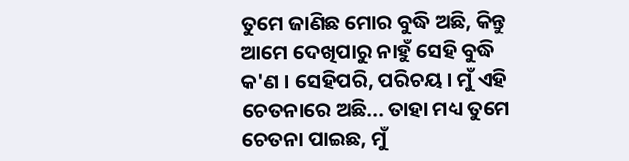ତୁମେ ଜାଣିଛ ମୋର ବୁଦ୍ଧି ଅଛି, କିନ୍ତୁ ଆମେ ଦେଖିପାରୁ ନାହୁଁ ସେହି ବୁଦ୍ଧି କ'ଣ । ସେହିପରି, ପରିଚୟ । ମୁଁ ଏହି ଚେତନାରେ ଅଛି... ତାହା ମଧ୍ୟ ତୁମେ ଚେତନା ପାଇଛ, ମୁଁ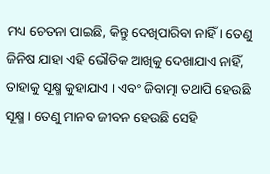ମଧ୍ୟ ଚେତନା ପାଇଛି, କିନ୍ତୁ ଦେଖିପାରିବା ନାହିଁ । ତେଣୁ ଜିନିଷ ଯାହା ଏହି ଭୌତିକ ଆଖିକୁ ଦେଖାଯାଏ ନାହିଁ, ତାହାକୁ ସୂକ୍ଷ୍ମ କୁହାଯାଏ । ଏବଂ ଜିବାତ୍ମା ତଥାପି ହେଉଛି ସୂକ୍ଷ୍ମ । ତେଣୁ ମାନବ ଜୀବନ ହେଉଛି ସେହି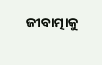ଜୀବାତ୍ମାକୁ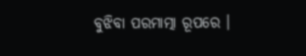ବୁଝିବା ପରମାତ୍ମା ରୂପରେ ।